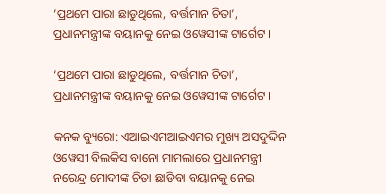‘ପ୍ରଥମେ ପାରା ଛାଡୁଥିଲେ, ବର୍ତ୍ତମାନ ଚିତା’, ପ୍ରଧାନମନ୍ତ୍ରୀଙ୍କ ବୟାନକୁ ନେଇ ଓୱେସୀଙ୍କ ଟାର୍ଗେଟ ।

‘ପ୍ରଥମେ ପାରା ଛାଡୁଥିଲେ, ବର୍ତ୍ତମାନ ଚିତା’, ପ୍ରଧାନମନ୍ତ୍ରୀଙ୍କ ବୟାନକୁ ନେଇ ଓୱେସୀଙ୍କ ଟାର୍ଗେଟ ।

କନକ ବ୍ୟୁରୋ: ଏଆଇଏମଆଇଏମର ମୁଖ୍ୟ ଅସଦୁଦ୍ଦିନ ଓୱେସୀ ବିଲକିସ ବାନୋ ମାମଲାରେ ପ୍ରଧାନମନ୍ତ୍ରୀ ନରେନ୍ଦ୍ର ମୋଦୀଙ୍କ ଚିତା ଛାଡିବା ବୟାନକୁ ନେଇ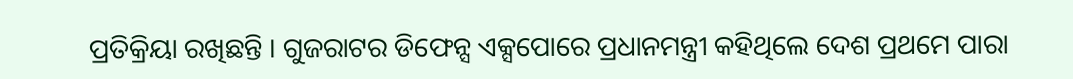ପ୍ରତିକ୍ରିୟା ରଖିଛନ୍ତି । ଗୁଜରାଟର ଡିଫେନ୍ସ ଏକ୍ସପୋରେ ପ୍ରଧାନମନ୍ତ୍ରୀ କହିଥିଲେ ଦେଶ ପ୍ରଥମେ ପାରା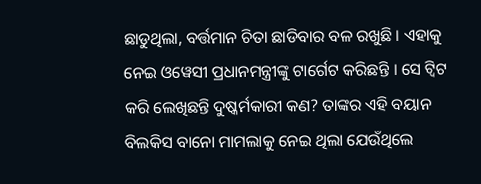ଛାଡୁଥିଲା, ବର୍ତ୍ତମାନ ଚିତା ଛାଡିବାର ବଳ ରଖୁଛି । ଏହାକୁ ନେଇ ଓୱେସୀ ପ୍ରଧାନମନ୍ତ୍ରୀଙ୍କୁ ଟାର୍ଗେଟ କରିଛନ୍ତି । ସେ ଟ୍ୱିଟ କରି ଲେଖିଛନ୍ତି ଦୁଷ୍କର୍ମକାରୀ କଣ? ତାଙ୍କର ଏହି ବୟାନ ବିଲକିସ ବାନୋ ମାମଲାକୁ ନେଇ ଥିଲା ଯେଉଁଥିଲେ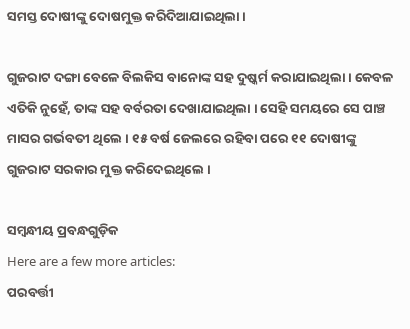ସମସ୍ତ ଦୋଷୀଙ୍କୁ ଦୋଷମୁକ୍ତ କରିଦିଆଯାଇଥିଲା ।

ଗୁଜରାଟ ଦଙ୍ଗା ବେଳେ ବିଲକିସ ବାନୋଙ୍କ ସହ ଦୁଷ୍କର୍ମ କରାଯାଇଥିଲା । କେବଳ ଏତିକି ନୁହେଁ, ତାଙ୍କ ସହ ବର୍ବରତା ଦେଖାଯାଇଥିଲା । ସେହି ସମୟରେ ସେ ପାଞ୍ଚ ମାସର ଗର୍ଭବତୀ ଥିଲେ । ୧୫ ବର୍ଷ ଜେଲରେ ରହିବା ପରେ ୧୧ ଦୋଷୀଙ୍କୁ ଗୁଜରାଟ ସରକାର ମୁକ୍ତ କରିଦେଇଥିଲେ ।

ସମ୍ବନ୍ଧୀୟ ପ୍ରବନ୍ଧଗୁଡ଼ିକ
Here are a few more articles:
ପରବର୍ତ୍ତୀ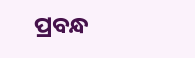ପ୍ରବନ୍ଧ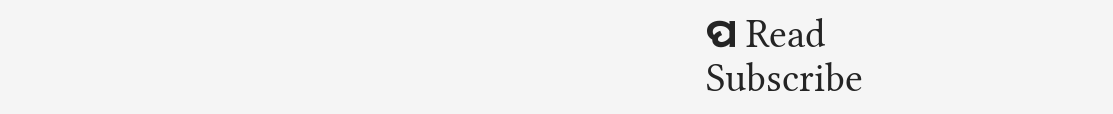ପ Read
Subscribe